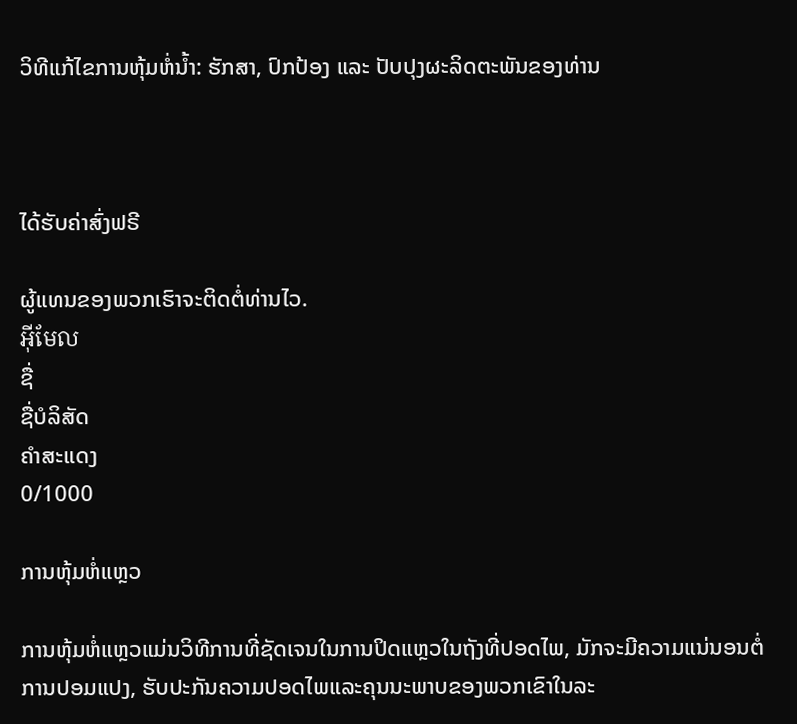ວິທີແກ້ໄຂການຫຸ້ມຫໍ່ນ້ຳ: ຮັກສາ, ປົກປ້ອງ ແລະ ປັບປຸງຜະລິດຕະພັນຂອງທ່ານ



ໄດ້ຮັບຄ່າສົ່ງຟຣີ

ຜູ້ແທນຂອງພວກເຮົາຈະຕິດຕໍ່ທ່ານໄວ.
អ៊ីមែល
ຊື່
ຊື່ບໍລິສັດ
ຄຳສະແດງ
0/1000

ການຫຸ້ມຫໍ່ແຫຼວ

ການຫຸ້ມຫໍ່ແຫຼວແມ່ນວິທີການທີ່ຊັດເຈນໃນການປິດແຫຼວໃນຖັງທີ່ປອດໄພ, ມັກຈະມີຄວາມແນ່ນອນຕໍ່ການປອມແປງ, ຮັບປະກັນຄວາມປອດໄພແລະຄຸນນະພາບຂອງພວກເຂົາໃນລະ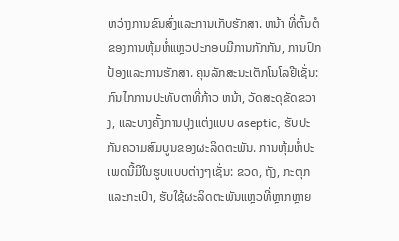ຫວ່າງການຂົນສົ່ງແລະການເກັບຮັກສາ. ຫນ້າ ທີ່ຕົ້ນຕໍຂອງການຫຸ້ມຫໍ່ແຫຼວປະກອບມີການກັກກັນ, ການປົກປ້ອງແລະການຮັກສາ. ຄຸນລັກສະນະເຕັກໂນໂລຢີເຊັ່ນ: ກົນໄກການປະທັບຕາທີ່ກ້າວ ຫນ້າ, ວັດສະດຸຂັດຂວາງ, ແລະບາງຄັ້ງການປຸງແຕ່ງແບບ aseptic, ຮັບປະກັນຄວາມສົມບູນຂອງຜະລິດຕະພັນ. ການຫຸ້ມຫໍ່ປະເພດນີ້ມີໃນຮູບແບບຕ່າງໆເຊັ່ນ: ຂວດ, ຖັງ, ກະຕຸກແລະກະເປົາ, ຮັບໃຊ້ຜະລິດຕະພັນແຫຼວທີ່ຫຼາກຫຼາຍ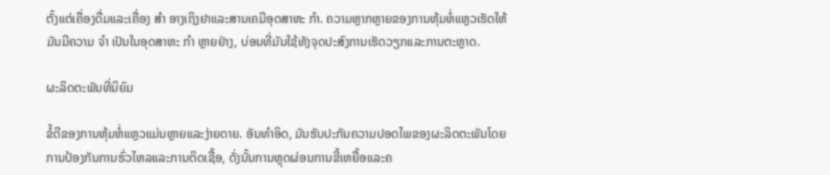ຕັ້ງແຕ່ເຄື່ອງດື່ມແລະເຄື່ອງ ສໍາ ອາງເຖິງຢາແລະສານເຄມີອຸດສາຫະ ກໍາ. ຄວາມຫຼາກຫຼາຍຂອງການຫຸ້ມຫໍ່ແຫຼວເຮັດໃຫ້ມັນມີຄວາມ ຈໍາ ເປັນໃນອຸດສາຫະ ກໍາ ຫຼາຍຢ່າງ, ບ່ອນທີ່ມັນໃຊ້ທັງຈຸດປະສົງການເຮັດວຽກແລະການຕະຫຼາດ.

ຜະລິດຕະພັນທີ່ນິຍົມ

ຂໍ້ດີຂອງການຫຸ້ມຫໍ່ແຫຼວແມ່ນຫຼາຍແລະງ່າຍດາຍ. ອັນທໍາອິດ, ມັນຮັບປະກັນຄວາມປອດໄພຂອງຜະລິດຕະພັນໂດຍການປ້ອງກັນການຮົ່ວໄຫລແລະການຕິດເຊື້ອ, ດັ່ງນັ້ນການຫຼຸດຜ່ອນການຂີ້ເຫຍື້ອແລະຄ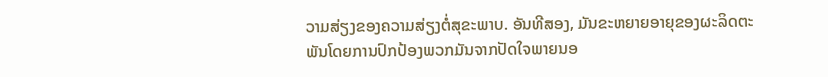ວາມສ່ຽງຂອງຄວາມສ່ຽງຕໍ່ສຸຂະພາບ. ອັນທີສອງ, ມັນຂະຫຍາຍອາຍຸຂອງຜະລິດຕະພັນໂດຍການປົກປ້ອງພວກມັນຈາກປັດໃຈພາຍນອ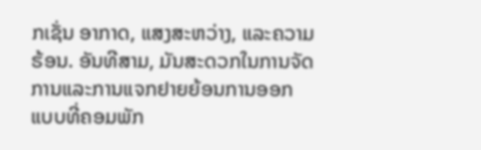ກເຊັ່ນ ອາກາດ, ແສງສະຫວ່າງ, ແລະຄວາມຮ້ອນ. ອັນທີສາມ, ມັນສະດວກໃນການຈັດການແລະການແຈກຢາຍຍ້ອນການອອກແບບທີ່ຄອມພັກ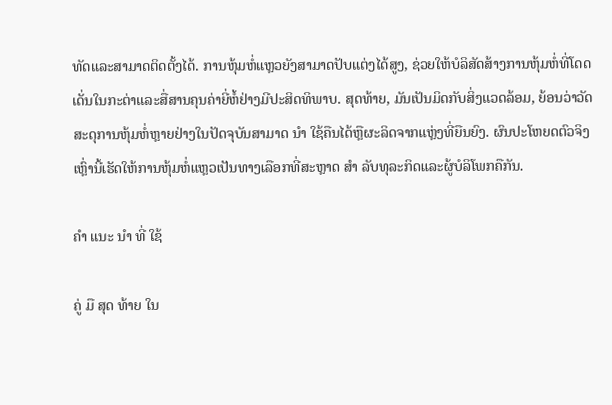ທັດແລະສາມາດຕິດຕັ້ງໄດ້. ການຫຸ້ມຫໍ່ແຫຼວຍັງສາມາດປັບແຕ່ງໄດ້ສູງ, ຊ່ວຍໃຫ້ບໍລິສັດສ້າງການຫຸ້ມຫໍ່ທີ່ໂດດເດັ່ນໃນກະຕ່າແລະສື່ສານຄຸນຄ່າຍີ່ຫໍ້ຢ່າງມີປະສິດທິພາບ. ສຸດທ້າຍ, ມັນເປັນມິດກັບສິ່ງແວດລ້ອມ, ຍ້ອນວ່າວັດສະດຸການຫຸ້ມຫໍ່ຫຼາຍຢ່າງໃນປັດຈຸບັນສາມາດ ນໍາ ໃຊ້ຄືນໄດ້ຫຼືຜະລິດຈາກແຫຼ່ງທີ່ຍືນຍົງ. ຜົນປະໂຫຍດຕົວຈິງເຫຼົ່ານີ້ເຮັດໃຫ້ການຫຸ້ມຫໍ່ແຫຼວເປັນທາງເລືອກທີ່ສະຫຼາດ ສໍາ ລັບທຸລະກິດແລະຜູ້ບໍລິໂພກຄືກັນ.

ຄໍາ ແນະ ນໍາ ທີ່ ໃຊ້

ຄູ່ ມື ສຸດ ທ້າຍ ໃນ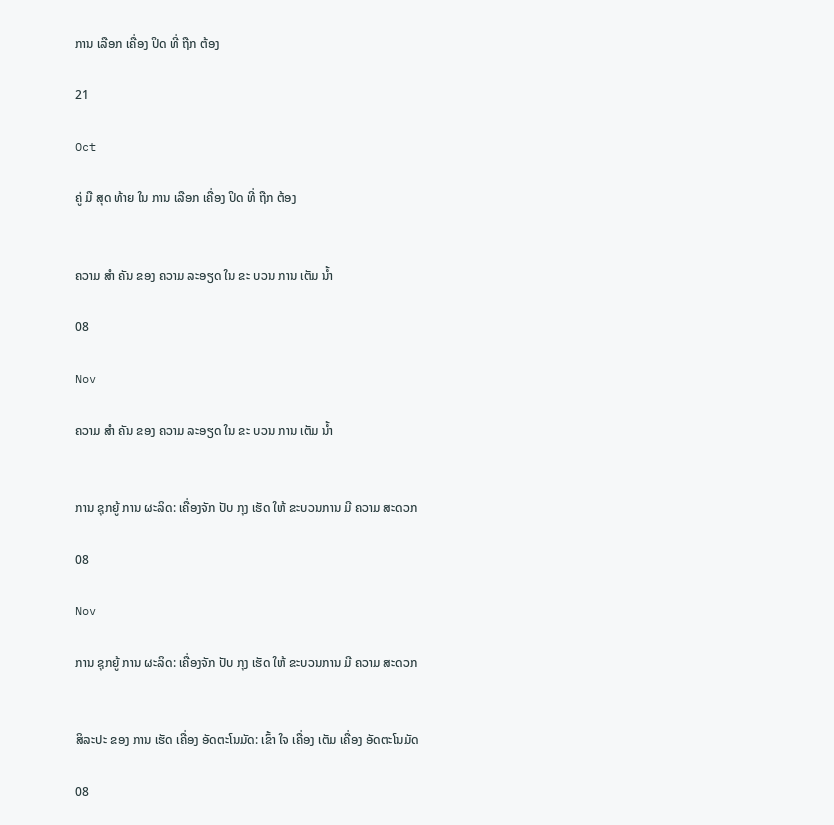ການ ເລືອກ ເຄື່ອງ ປິດ ທີ່ ຖືກ ຕ້ອງ

21

Oct

ຄູ່ ມື ສຸດ ທ້າຍ ໃນ ການ ເລືອກ ເຄື່ອງ ປິດ ທີ່ ຖືກ ຕ້ອງ


ຄວາມ ສໍາ ຄັນ ຂອງ ຄວາມ ລະອຽດ ໃນ ຂະ ບວນ ການ ເຕັມ ນ້ຳ

08

Nov

ຄວາມ ສໍາ ຄັນ ຂອງ ຄວາມ ລະອຽດ ໃນ ຂະ ບວນ ການ ເຕັມ ນ້ຳ


ການ ຊຸກຍູ້ ການ ຜະລິດ: ເຄື່ອງຈັກ ປັບ ກຸງ ເຮັດ ໃຫ້ ຂະບວນການ ມີ ຄວາມ ສະດວກ

08

Nov

ການ ຊຸກຍູ້ ການ ຜະລິດ: ເຄື່ອງຈັກ ປັບ ກຸງ ເຮັດ ໃຫ້ ຂະບວນການ ມີ ຄວາມ ສະດວກ


ສິລະປະ ຂອງ ການ ເຮັດ ເຄື່ອງ ອັດຕະໂນມັດ: ເຂົ້າ ໃຈ ເຄື່ອງ ເຕັມ ເຄື່ອງ ອັດຕະໂນມັດ

08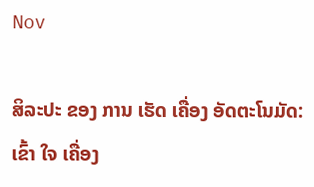Nov

ສິລະປະ ຂອງ ການ ເຮັດ ເຄື່ອງ ອັດຕະໂນມັດ: ເຂົ້າ ໃຈ ເຄື່ອງ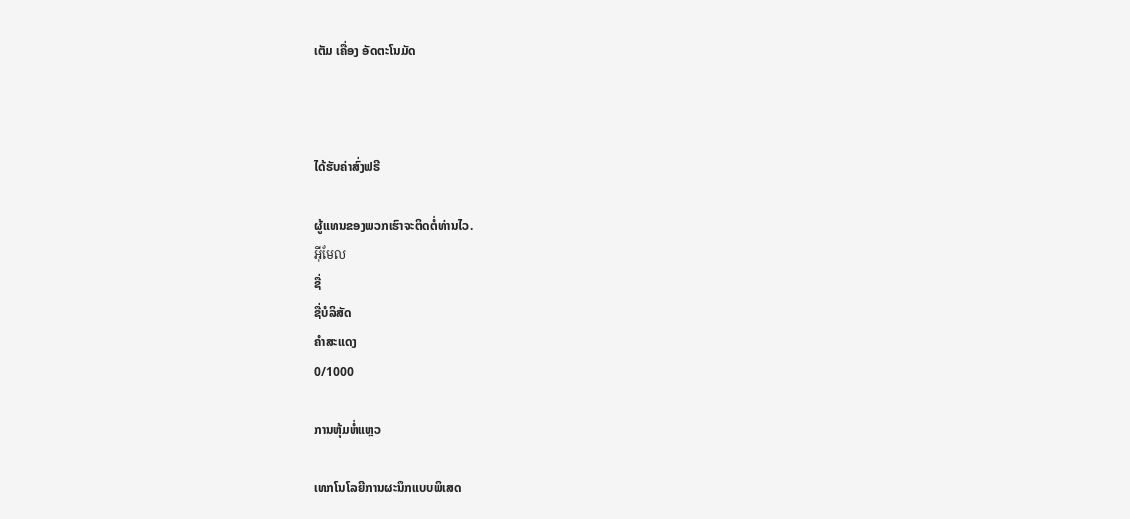ເຕັມ ເຄື່ອງ ອັດຕະໂນມັດ



ໄດ້ຮັບຄ່າສົ່ງຟຣີ

ຜູ້ແທນຂອງພວກເຮົາຈະຕິດຕໍ່ທ່ານໄວ.
អ៊ីមែល
ຊື່
ຊື່ບໍລິສັດ
ຄຳສະແດງ
0/1000

ການຫຸ້ມຫໍ່ແຫຼວ

ເທກໂນໂລຍີການຜະນຶກແບບພິເສດ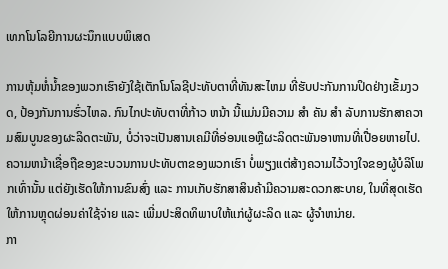ເທກໂນໂລຍີການຜະນຶກແບບພິເສດ

ການຫຸ້ມຫໍ່ນ້ຳຂອງພວກເຮົາຍັງໃຊ້ເຕັກໂນໂລຊີປະທັບຕາທີ່ທັນສະໄຫມ ທີ່ຮັບປະກັນການປິດຢ່າງເຂັ້ມງວດ, ປ້ອງກັນການຮົ່ວໄຫລ. ກົນໄກປະທັບຕາທີ່ກ້າວ ຫນ້າ ນີ້ແມ່ນມີຄວາມ ສໍາ ຄັນ ສໍາ ລັບການຮັກສາຄວາມສົມບູນຂອງຜະລິດຕະພັນ, ບໍ່ວ່າຈະເປັນສານເຄມີທີ່ອ່ອນແອຫຼືຜະລິດຕະພັນອາຫານທີ່ເປື່ອຍຫາຍໄປ. ຄວາມຫນ້າເຊື່ອຖືຂອງຂະບວນການປະທັບຕາຂອງພວກເຮົາ ບໍ່ພຽງແຕ່ສ້າງຄວາມໄວ້ວາງໃຈຂອງຜູ້ບໍລິໂພກເທົ່ານັ້ນ ແຕ່ຍັງເຮັດໃຫ້ການຂົນສົ່ງ ແລະ ການເກັບຮັກສາສິນຄ້າມີຄວາມສະດວກສະບາຍ, ໃນທີ່ສຸດເຮັດໃຫ້ການຫຼຸດຜ່ອນຄ່າໃຊ້ຈ່າຍ ແລະ ເພີ່ມປະສິດທິພາບໃຫ້ແກ່ຜູ້ຜະລິດ ແລະ ຜູ້ຈໍາຫນ່າຍ.
ກາ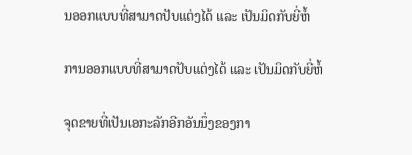ນອອກແບບທີ່ສາມາດປັບແຕ່ງໄດ້ ແລະ ເປັນມິດກັບຍີ່ຫໍ້

ການອອກແບບທີ່ສາມາດປັບແຕ່ງໄດ້ ແລະ ເປັນມິດກັບຍີ່ຫໍ້

ຈຸດຂາຍທີ່ເປັນເອກະລັກອີກອັນນຶ່ງຂອງກາ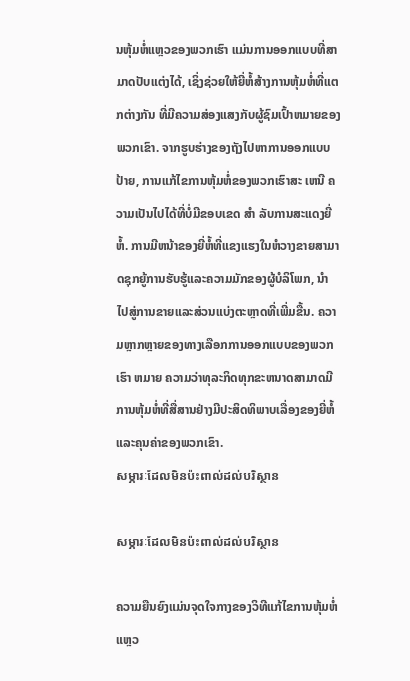ນຫຸ້ມຫໍ່ແຫຼວຂອງພວກເຮົາ ແມ່ນການອອກແບບທີ່ສາມາດປັບແຕ່ງໄດ້, ເຊິ່ງຊ່ວຍໃຫ້ຍີ່ຫໍ້ສ້າງການຫຸ້ມຫໍ່ທີ່ແຕກຕ່າງກັນ ທີ່ມີຄວາມສ່ອງແສງກັບຜູ້ຊົມເປົ້າຫມາຍຂອງພວກເຂົາ. ຈາກຮູບຮ່າງຂອງຖັງໄປຫາການອອກແບບປ້າຍ, ການແກ້ໄຂການຫຸ້ມຫໍ່ຂອງພວກເຮົາສະ ເຫນີ ຄວາມເປັນໄປໄດ້ທີ່ບໍ່ມີຂອບເຂດ ສໍາ ລັບການສະແດງຍີ່ຫໍ້. ການມີຫນ້າຂອງຍີ່ຫໍ້ທີ່ແຂງແຮງໃນຫໍວາງຂາຍສາມາດຊຸກຍູ້ການຮັບຮູ້ແລະຄວາມມັກຂອງຜູ້ບໍລິໂພກ, ນໍາ ໄປສູ່ການຂາຍແລະສ່ວນແບ່ງຕະຫຼາດທີ່ເພີ່ມຂື້ນ. ຄວາມຫຼາກຫຼາຍຂອງທາງເລືອກການອອກແບບຂອງພວກເຮົາ ຫມາຍ ຄວາມວ່າທຸລະກິດທຸກຂະຫນາດສາມາດມີການຫຸ້ມຫໍ່ທີ່ສື່ສານຢ່າງມີປະສິດທິພາບເລື່ອງຂອງຍີ່ຫໍ້ແລະຄຸນຄ່າຂອງພວກເຂົາ.
សម្ភារៈដែលមិនប៉ះពាល់ដល់បរិស្ថាន

សម្ភារៈដែលមិនប៉ះពាល់ដល់បរិស្ថាន

ຄວາມຍືນຍົງແມ່ນຈຸດໃຈກາງຂອງວິທີແກ້ໄຂການຫຸ້ມຫໍ່ແຫຼວ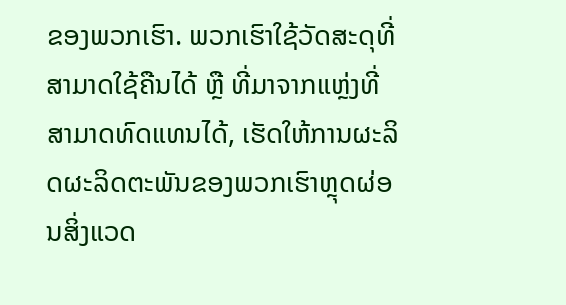ຂອງພວກເຮົາ. ພວກເຮົາໃຊ້ວັດສະດຸທີ່ສາມາດໃຊ້ຄືນໄດ້ ຫຼື ທີ່ມາຈາກແຫຼ່ງທີ່ສາມາດທົດແທນໄດ້, ເຮັດໃຫ້ການຜະລິດຜະລິດຕະພັນຂອງພວກເຮົາຫຼຸດຜ່ອນສິ່ງແວດ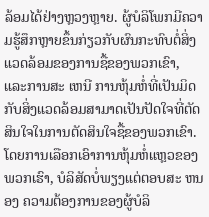ລ້ອມໄດ້ຢ່າງຫຼວງຫຼາຍ. ຜູ້ບໍລິໂພກມີຄວາມຮູ້ສຶກຫຼາຍຂຶ້ນກ່ຽວກັບຜົນກະທົບຕໍ່ສິ່ງແວດລ້ອມຂອງການຊື້ຂອງພວກເຂົາ, ແລະການສະ ເຫນີ ການຫຸ້ມຫໍ່ທີ່ເປັນມິດກັບສິ່ງແວດລ້ອມສາມາດເປັນປັດໃຈທີ່ຕັດສິນໃຈໃນການຕັດສິນໃຈຊື້ຂອງພວກເຂົາ. ໂດຍການເລືອກເອົາການຫຸ້ມຫໍ່ແຫຼວຂອງພວກເຮົາ, ບໍລິສັດບໍ່ພຽງແຕ່ຕອບສະ ຫນອງ ຄວາມຕ້ອງການຂອງຜູ້ບໍລິ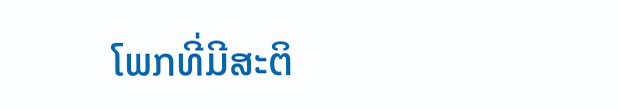ໂພກທີ່ມີສະຕິ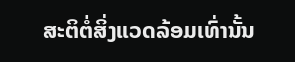ສະຕິຕໍ່ສິ່ງແວດລ້ອມເທົ່ານັ້ນ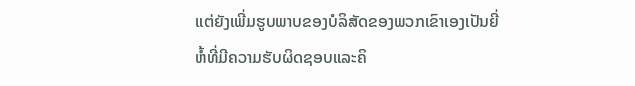ແຕ່ຍັງເພີ່ມຮູບພາບຂອງບໍລິສັດຂອງພວກເຂົາເອງເປັນຍີ່ຫໍ້ທີ່ມີຄວາມຮັບຜິດຊອບແລະຄິ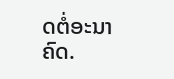ດຕໍ່ອະນາຄົດ.